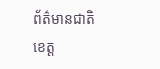ព័ត៌មានជាតិ
ខេត្ត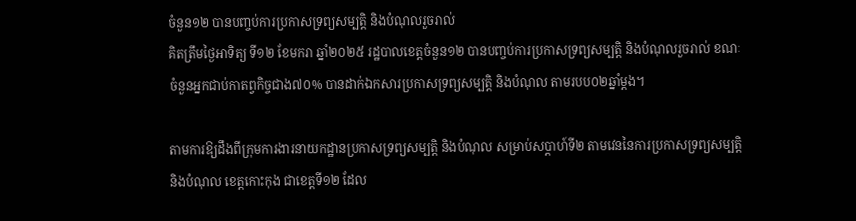ចំនួន១២ បានបញ្ចប់ការប្រកាសទ្រព្យសម្បត្តិ និងបំណុលរួចរាល់
គិតត្រឹមថ្ងៃអាទិត្យ ទី១២ ខែមករា ឆ្នាំ២០២៥ រដ្ឋបាលខេត្តចំនួន១២ បានបញ្ចប់ការប្រកាសទ្រព្យសម្បត្តិ និងបំណុលរួចរាល់ ខណៈចំនួនអ្នកជាប់កាតព្វកិច្ចជាង៧០% បានដាក់ឯកសារប្រកាសទ្រព្យសម្បត្តិ និងបំណុល តាមរបប០២ឆ្នាំម្ដង។

តាមការឱ្យដឹងពីក្រុមការងារនាយកដ្ឋានប្រកាសទ្រព្យសម្បត្តិ និងបំណុល សម្រាប់សប្តាហ៍ទី២ តាមវេននៃការប្រកាសទ្រព្យសម្បត្តិ និងបំណុល ខេត្តកោះកុង ជាខេត្តទី១២ ដែល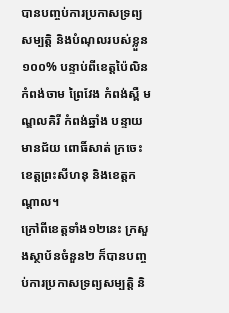បានបញ្ចប់ការប្រកាសទ្រព្យសម្បត្តិ និងបំណុលរបស់ខ្លួន ១០០% បន្ទាប់ពីខេត្តប៉ៃលិន កំពង់ចាម ព្រៃវែង កំពង់ស្ពឺ មណ្ឌលគិរី កំពង់ឆ្នាំង បន្ទាយមានជ័យ ពោធិ៍សាត់ ក្រចេះ ខេត្តព្រះសីហនុ និងខេត្តកណ្តាល។
ក្រៅពីខេត្តទាំង១២នេះ ក្រសួងស្ថាប័នចំនួន២ ក៏បានបញ្ចប់ការប្រកាសទ្រព្យសម្បត្តិ និ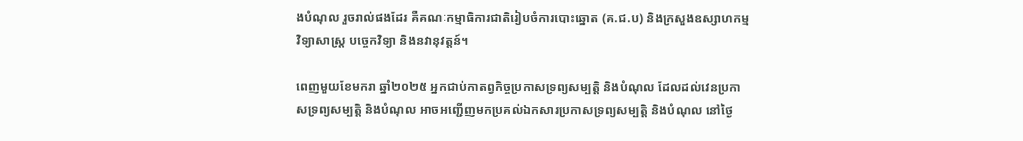ងបំណុល រួចរាល់ផងដែរ គឺគណៈកម្មាធិការជាតិរៀបចំការបោះឆ្នោត (គ.ជ.ប) និងក្រសួងឧស្សាហកម្ម វិទ្យាសាស្រ្ត បច្ចេកវិទ្យា និងនវានុវត្តន៍។

ពេញមួយខែមករា ឆ្នាំ២០២៥ អ្នកជាប់កាតព្វកិច្ចប្រកាសទ្រព្យសម្បត្តិ និងបំណុល ដែលដល់វេនប្រកាសទ្រព្យសម្បត្តិ និងបំណុល អាចអញ្ជើញមកប្រគល់ឯកសារប្រកាសទ្រព្យសម្បត្តិ និងបំណុល នៅថ្ងៃ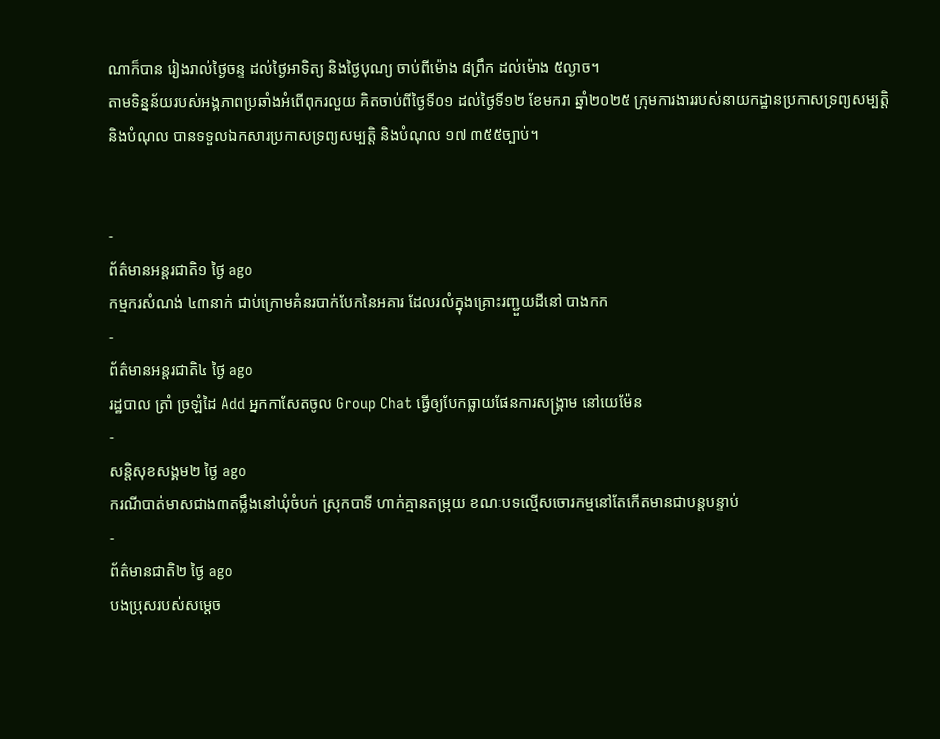ណាក៏បាន រៀងរាល់ថ្ងៃចន្ទ ដល់ថ្ងៃអាទិត្យ និងថ្ងៃបុណ្យ ចាប់ពីម៉ោង ៨ព្រឹក ដល់ម៉ោង ៥ល្ងាច។
តាមទិន្នន័យរបស់អង្គភាពប្រឆាំងអំពើពុករលួយ គិតចាប់ពីថ្ងៃទី០១ ដល់ថ្ងៃទី១២ ខែមករា ឆ្នាំ២០២៥ ក្រុមការងាររបស់នាយកដ្ឋានប្រកាសទ្រព្យសម្បត្តិ និងបំណុល បានទទួលឯកសារប្រកាសទ្រព្យសម្បត្តិ និងបំណុល ១៧ ៣៥៥ច្បាប់។


-
ព័ត៌មានអន្ដរជាតិ១ ថ្ងៃ ago
កម្មករសំណង់ ៤៣នាក់ ជាប់ក្រោមគំនរបាក់បែកនៃអគារ ដែលរលំក្នុងគ្រោះរញ្ជួយដីនៅ បាងកក
-
ព័ត៌មានអន្ដរជាតិ៤ ថ្ងៃ ago
រដ្ឋបាល ត្រាំ ច្រឡំដៃ Add អ្នកកាសែតចូល Group Chat ធ្វើឲ្យបែកធ្លាយផែនការសង្គ្រាម នៅយេម៉ែន
-
សន្តិសុខសង្គម២ ថ្ងៃ ago
ករណីបាត់មាសជាង៣តម្លឹងនៅឃុំចំបក់ ស្រុកបាទី ហាក់គ្មានតម្រុយ ខណៈបទល្មើសចោរកម្មនៅតែកើតមានជាបន្តបន្ទាប់
-
ព័ត៌មានជាតិ២ ថ្ងៃ ago
បងប្រុសរបស់សម្ដេច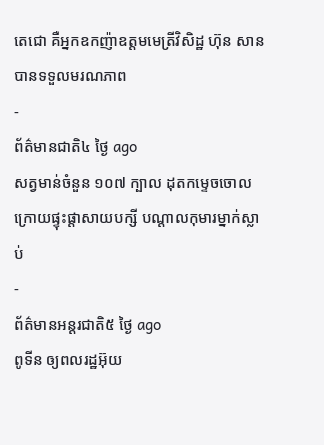តេជោ គឺអ្នកឧកញ៉ាឧត្តមមេត្រីវិសិដ្ឋ ហ៊ុន សាន បានទទួលមរណភាព
-
ព័ត៌មានជាតិ៤ ថ្ងៃ ago
សត្វមាន់ចំនួន ១០៧ ក្បាល ដុតកម្ទេចចោល ក្រោយផ្ទុះផ្ដាសាយបក្សី បណ្តាលកុមារម្នាក់ស្លាប់
-
ព័ត៌មានអន្ដរជាតិ៥ ថ្ងៃ ago
ពូទីន ឲ្យពលរដ្ឋអ៊ុយ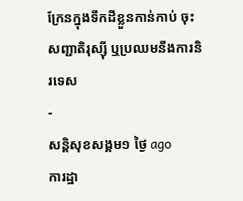ក្រែនក្នុងទឹកដីខ្លួនកាន់កាប់ ចុះសញ្ជាតិរុស្ស៊ី ឬប្រឈមនឹងការនិរទេស
-
សន្តិសុខសង្គម១ ថ្ងៃ ago
ការដ្ឋា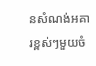នសំណង់អគារខ្ពស់ៗមួយចំ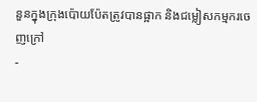នួនក្នុងក្រុងប៉ោយប៉ែតត្រូវបានផ្អាក និងជម្លៀសកម្មករចេញក្រៅ
-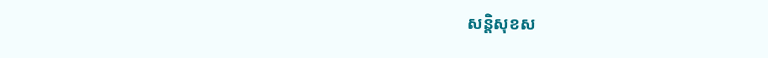សន្តិសុខស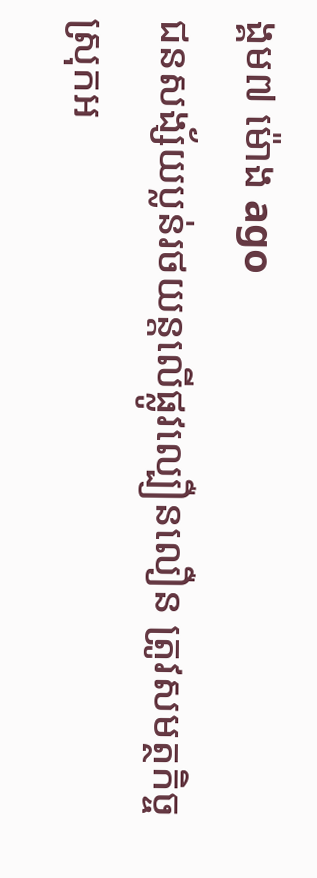ង្គម៧ ម៉ោង ago
ជនសង្ស័យប្លន់រថយន្តលើផ្លូវល្បឿនលឿន ត្រូវសមត្ថកិច្ចស្រុកអ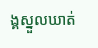ង្គស្នួលឃាត់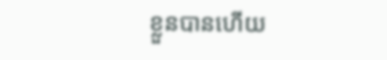ខ្លួនបានហើយ